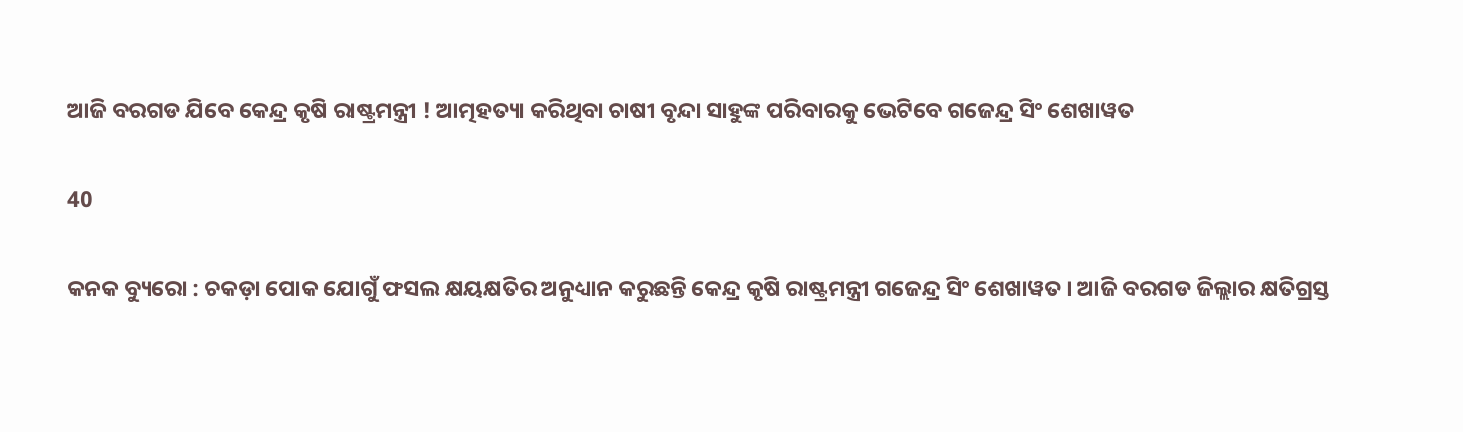ଆଜି ବରଗଡ ଯିବେ କେନ୍ଦ୍ର କୃଷି ରାଷ୍ଟ୍ରମନ୍ତ୍ରୀ ! ଆତ୍ମହତ୍ୟା କରିଥିବା ଚାଷୀ ବୃନ୍ଦା ସାହୁଙ୍କ ପରିବାରକୁ ଭେଟିବେ ଗଜେନ୍ଦ୍ର ସିଂ ଶେଖାୱତ

40

କନକ ବ୍ୟୁରୋ : ଚକଡ଼ା ପୋକ ଯୋଗୁଁ ଫସଲ କ୍ଷୟକ୍ଷତିର ଅନୁଧ୍ୟାନ କରୁଛନ୍ତି କେନ୍ଦ୍ର କୃଷି ରାଷ୍ଟ୍ରମନ୍ତ୍ରୀ ଗଜେନ୍ଦ୍ର ସିଂ ଶେଖାୱତ । ଆଜି ବରଗଡ ଜିଲ୍ଲାର କ୍ଷତିଗ୍ରସ୍ତ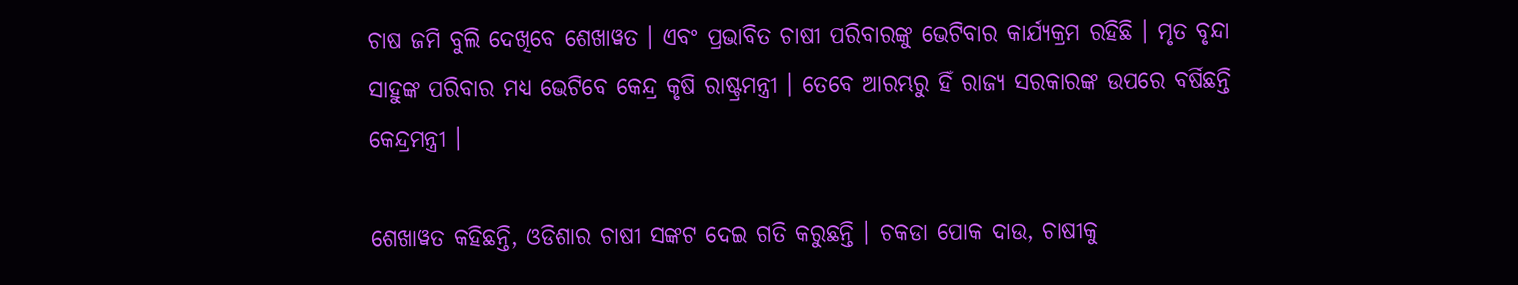ଚାଷ ଜମି ବୁଲି ଦେଖିବେ ଶେଖାୱତ । ଏବଂ ପ୍ରଭାବିତ ଚାଷୀ ପରିବାରଙ୍କୁ ଭେଟିବାର କାର୍ଯ୍ୟକ୍ରମ ରହିଛି । ମୃତ ବୃନ୍ଦା ସାହୁଙ୍କ ପରିବାର ମଧ୍ୟ ଭେଟିବେ କେନ୍ଦ୍ର କୃଷି ରାଷ୍ଟ୍ରମନ୍ତ୍ରୀ । ତେବେ ଆରମ୍ଭରୁ ହିଁ ରାଜ୍ୟ ସରକାରଙ୍କ ଉପରେ ବର୍ଷିଛନ୍ତି କେନ୍ଦ୍ରମନ୍ତ୍ରୀ ।

ଶେଖାୱତ କହିଛନ୍ତି, ଓଡିଶାର ଚାଷୀ ସଙ୍କଟ ଦେଇ ଗତି କରୁଛନ୍ତି । ଚକଡା ପୋକ ଦାଉ, ଚାଷୀକୁ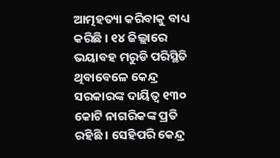ଆତ୍ମହତ୍ୟା କରିବାକୁ ବାଧ୍ୟ କରିଛି । ୧୪ ଜିଲ୍ଲାରେ ଭୟାବହ ମରୁଡି ପରିସ୍ଥିତି ଥିବାବେଳେ କେନ୍ଦ୍ର ସରକାରଙ୍କ ଦାୟିତ୍ୱ ୧୩୦ କୋଟି ନାଗରିକଙ୍କ ପ୍ରତି ରହିଛି । ସେହିପରି କେନ୍ଦ୍ର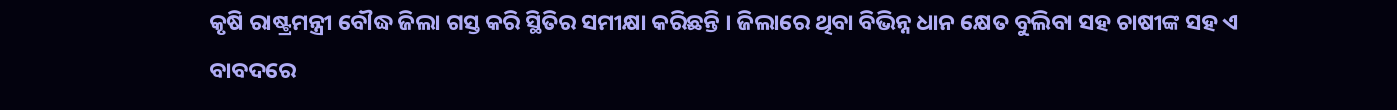କୃଷି ରାଷ୍ଟ୍ରମନ୍ତ୍ରୀ ବୌଦ୍ଧ ଜିଲା ଗସ୍ତ କରି ସ୍ଥିତିର ସମୀକ୍ଷା କରିଛନ୍ତି । ଜିଲାରେ ଥିବା ବିଭିନ୍ନ ଧାନ କ୍ଷେତ ବୁଲିବା ସହ ଚାଷୀଙ୍କ ସହ ଏ ବାବଦରେ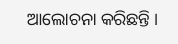ଆଲୋଚନା କରିଛନ୍ତି ।